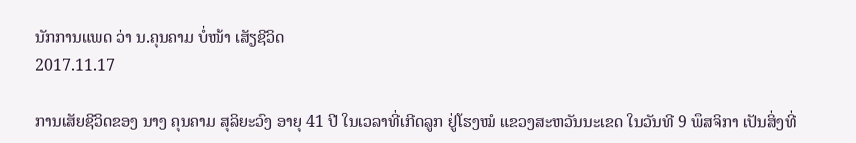ນັກການແພດ ວ່າ ນ.ຄຸນຄາມ ບໍ່ໜ້າ ເສັຽຊີວິດ
2017.11.17

ການເສັຍຊີວິດຂອງ ນາງ ຄຸນຄາມ ສຸລິຍະວົງ ອາຍຸ 41 ປີ ໃນເວລາທີ່ເກີດລູກ ຢູ່ໂຮງໝໍ ແຂວງສະຫວັນນະເຂດ ໃນວັນທີ 9 ພຶສຈິກາ ເປັນສິ່ງທີ່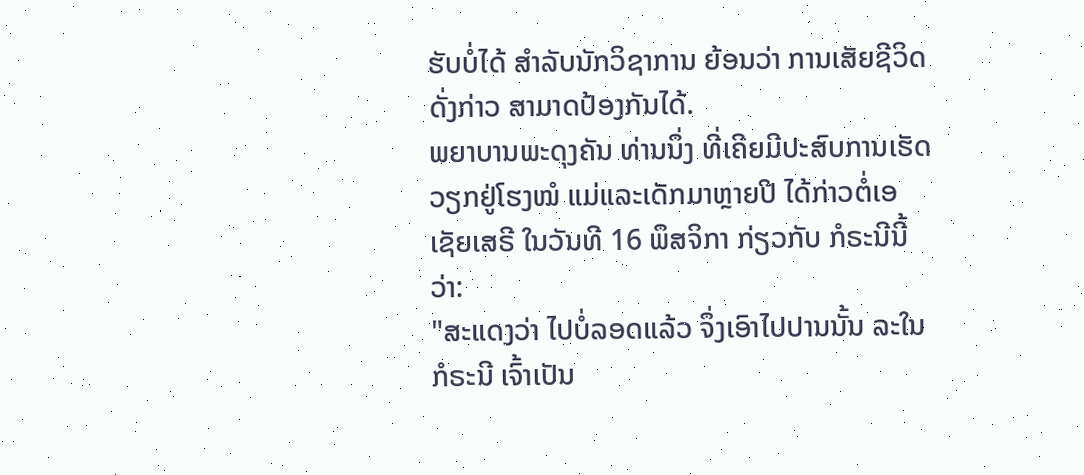ຮັບບໍ່ໄດ້ ສຳລັບນັກວິຊາການ ຍ້ອນວ່າ ການເສັຍຊີວິດດັ່ງກ່າວ ສາມາດປ້ອງກັນໄດ້.
ພຍາບານພະດຸງຄັນ ທ່ານນຶ່ງ ທີ່ເຄີຍມີປະສົບການເຮັດວຽກຢູ່ໂຮງໝໍ ແມ່ແລະເດັກມາຫຼາຍປີ ໄດ້ກ່າວຕໍ່ເອເຊັຍເສຣີ ໃນວັນທີ 16 ພຶສຈິກາ ກ່ຽວກັບ ກໍຣະນີນີ້ ວ່າ:
"ສະແດງວ່າ ໄປບໍ່ລອດແລ້ວ ຈຶ່ງເອົາໄປປານນັ້ນ ລະໃນກໍຣະນີ ເຈົ້າເປັນ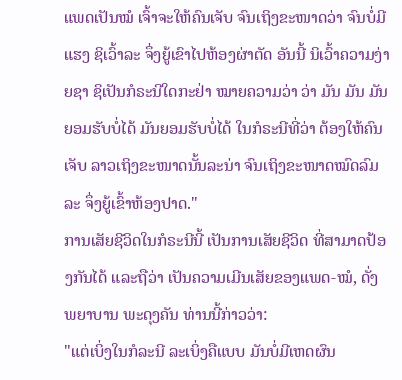ແພດເປັນໝໍ ເຈົ້າຈະໃຫ້ຄົນເຈັບ ຈົນເຖິງຂະໜາດວ່າ ຈົນບໍ່ມີແຮງ ຊິເວົ້າລະ ຈຶ່ງຍູ້ເຂົາໄປຫ້ອງຜ່າຕັດ ອັນນີ້ ນິເວົ້າຄວາມງ່າຍຊາ ຊິເປັນກໍຣະນີໃດກະຢ່າ ໝາຍຄວາມວ່າ ວ່າ ມັນ ມັນ ມັນຍອມຮັບບໍ່ໄດ້ ມັນຍອມຮັບບໍ່ໄດ້ ໃນກໍຣະນີທີ່ວ່າ ຕ້ອງໃຫ້ຄົນເຈັບ ລາວເຖິງຂະໜາດນັ້ນລະນ່າ ຈົນເຖິງຂະໜາດໝົດລົມລະ ຈຶ່ງຍູ້ເຂົ້າຫ້ອງປາດ."
ການເສັຍຊີວິດໃນກໍຣະນີນີ້ ເປັນການເສັຍຊີວິດ ທີ່ສາມາດປ້ອງກັນໄດ້ ແລະຖືວ່າ ເປັນຄວາມເມີນເສັຍຂອງແພດ-ໝໍ, ດັ່ງ ພຍາບານ ພະດຸງຄັນ ທ່ານນີ້ກ່າວວ່າ:
"ແຕ່ເບິ່ງໃນກໍລະນີ ລະເບິ່ງຄືແບບ ມັນບໍ່ມີເຫດຜົນ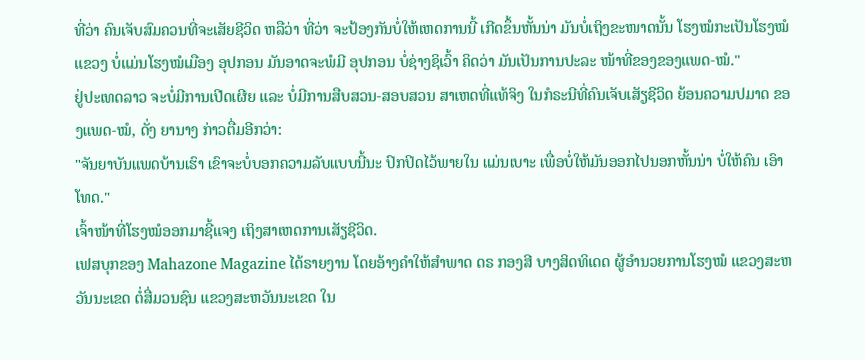ທີ່ວ່າ ຄົນເຈັບສົມຄວນທີ່ຈະເສັຍຊີວິດ ຫລືວ່າ ທີ່ວ່າ ຈະປ້ອງກັນບໍ່ໃຫ້ເຫດການນີ້ ເກີດຂຶ້ນຫັ້ນນ່າ ມັນບໍ່ເຖິງຂະໜາດນັ້ນ ໂຮງໝໍກະເປັນໂຮງໝໍແຂວງ ບໍ່ແມ່ນໂຮງໝໍເມືອງ ອຸປກອນ ມັນອາດຈະພໍມີ ອຸປກອນ ບໍ່ຊ່າງຊິເວົ້າ ຄິດວ່າ ມັນເປັນການປະລະ ໜ້າທີ່ຂອງຂອງແພດ-ໝໍ."
ຢູ່ປະເທດລາວ ຈະບໍ່ມີການເປີດເຜີຍ ແລະ ບໍ່ມີການສືບສວນ-ສອບສວນ ສາເຫດທີ່ແທ້ຈິງ ໃນກໍຣະນີທີ່ຄົນເຈັບເສັຽຊີວິດ ຍ້ອນຄວາມປມາດ ຂອງແພດ-ໝໍ, ດັ່ງ ຍານາງ ກ່າວຕື່ມອີກວ່າ:
"ຈັນຍາບັນແພດບ້ານເຮົາ ເຂົາຈະບໍ່ບອກຄວາມລັບແບບນີ້ນະ ປົກປິດໄວ້ພາຍໃນ ແມ່ນເບາະ ເພື່ອບໍ່ໃຫ້ມັນອອກໄປນອກຫັ້ນນ່າ ບໍ່ໃຫ້ຄົນ ເອົາໂທດ."
ເຈົ້າໜ້າທີ່ໂຮງໝໍອອກມາຊີ້ແຈງ ເຖິງສາເຫດການເສັຽຊີວິດ.
ເຟສບຸກຂອງ Mahazone Magazine ໄດ້ຣາຍງານ ໂດຍອ້າງຄຳໃຫ້ສຳພາດ ດຣ ກອງສີ ບາງສິດທິເດດ ຜູ້ອຳນວຍການໂຮງໝໍ ແຂວງສະຫວັນນະເຂດ ຕໍ່ສື່ມວນຊົນ ແຂວງສະຫວັນນະເຂດ ໃນ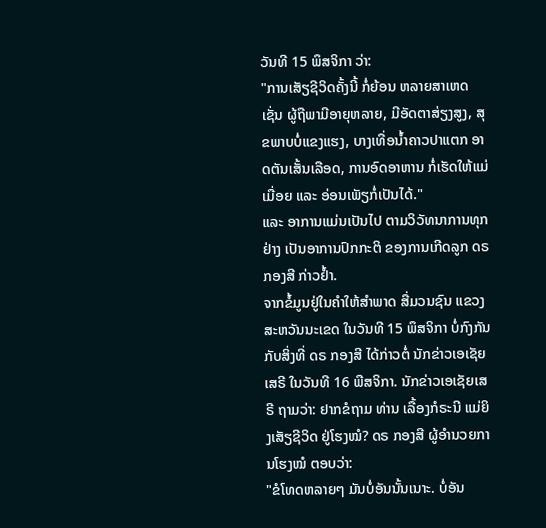ວັນທີ 15 ພຶສຈິກາ ວ່າ:
"ການເສັຽຊີວິດຄັ້ງນີ້ ກໍ່ຍ້ອນ ຫລາຍສາເຫດ ເຊັ່ນ ຜູ້ຖືພາມີອາຍຸຫລາຍ, ມີອັດຕາສ່ຽງສູງ, ສຸຂພາບບໍ່ແຂງແຮງ, ບາງເທື່ອນໍ້າຄາວປາແຕກ ອາດຕັນເສັ້ນເລືອດ, ການອົດອາຫານ ກໍ່ເຮັດໃຫ້ແມ່ເມື່ອຍ ແລະ ອ່ອນເພັຽກໍ່ເປັນໄດ້."
ແລະ ອາການແມ່ນເປັນໄປ ຕາມວິວັທນາການທຸກຢ່າງ ເປັນອາການປົກກະຕິ ຂອງການເກີດລູກ ດຣ ກອງສີ ກ່າວຢ້ຳ.
ຈາກຂໍ້ມູນຢູ່ໃນຄຳໃຫ້ສຳພາດ ສື່ມວນຊົນ ແຂວງສະຫວັນນະເຂດ ໃນວັນທີ 15 ພຶສຈິກາ ບໍ່ກົງກັນກັບສິ່ງທີ່ ດຣ ກອງສີ ໄດ້ກ່າວຕໍ່ ນັກຂ່າວເອເຊັຍເສຣີ ໃນວັນທີ 16 ພືສຈິກາ. ນັກຂ່າວເອເຊັຍເສຣີ ຖາມວ່າ: ຢາກຂໍຖາມ ທ່ານ ເລື້ອງກໍຣະນີ ແມ່ຍິງເສັຽຊີວິດ ຢູ່ໂຮງໝໍ? ດຣ ກອງສີ ຜູ້ອຳນວຍການໂຮງໝໍ ຕອບວ່າ:
"ຂໍໂທດຫລາຍໆ ມັນບໍ່ອັນນັ້ນເນາະ. ບໍ່ອັນ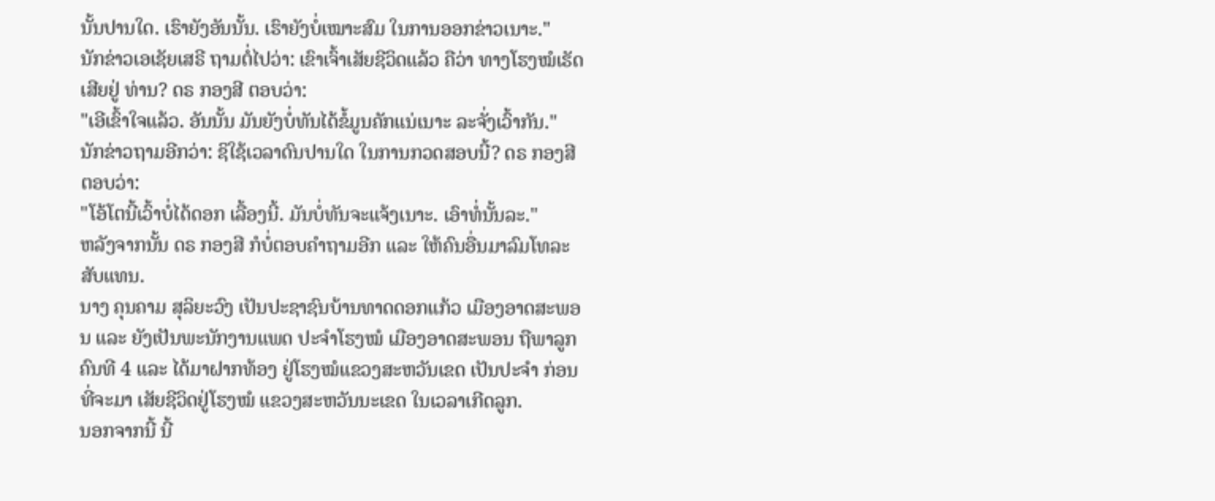ນັ້ນປານໃດ. ເຮົາຍັງອັນນັ້ນ. ເຮົາຍັງບໍ່ເໝາະສົມ ໃນການອອກຂ່າວເນາະ."
ນັກຂ່າວເອເຊັຍເສຣີ ຖາມຕໍ່ໄປວ່າ: ເຂົາເຈົ້າເສັຍຊີວິດແລ້ວ ຄືວ່າ ທາງໂຮງໝໍເຮັດເສີຍຢູ່ ທ່ານ? ດຣ ກອງສີ ຕອບວ່າ:
"ເອີເຂົ້າໃຈແລ້ວ. ອັນນັ້ນ ມັນຍັງບໍ່ທັນໄດ້ຂໍ້ມູນຄັກແນ່ເນາະ ລະຈັ່ງເວົ້າກັນ."
ນັກຂ່າວຖາມອີກວ່າ: ຊິໃຊ້ເວລາດົນປານໃດ ໃນການກວດສອບນີ້? ດຣ ກອງສີ ຕອບວ່າ:
"ໂອ້ໂຕນີ້ເວົ້າບໍ່ໄດ້ດອກ ເລື້ອງນີ້. ມັນບໍ່ທັນຈະແຈ້ງເນາະ. ເອົາທໍ່ນັ້ນລະ."
ຫລັງຈາກນັ້ນ ດຣ ກອງສີ ກໍບໍ່ຕອບຄຳຖາມອີກ ແລະ ໃຫ້ຄົນອື່ນມາລົມໂທລະສັບແທນ.
ນາງ ຄຸນຄາມ ສຸລິຍະວົງ ເປັນປະຊາຊົນບ້ານທາດດອກແກ້ວ ເມືອງອາດສະພອນ ແລະ ຍັງເປັນພະນັກງານແພດ ປະຈຳໂຮງໝໍ ເມືອງອາດສະພອນ ຖືພາລູກຄົນທີ 4 ແລະ ໄດ້ມາຝາກທ້ອງ ຢູ່ໂຮງໝໍແຂວງສະຫວັນເຂດ ເປັນປະຈຳ ກ່ອນທີ່ຈະມາ ເສັຍຊີວິດຢູ່ໂຮງໝໍ ແຂວງສະຫວັນນະເຂດ ໃນເວລາເກີດລູກ.
ນອກຈາກນີ້ ນີ້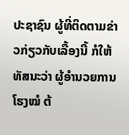ປະຊາຊົນ ຜູ້ທີ່ຕິດຕາມຂ່າວກ່ຽວກັບເລື້ອງນີ້ ກໍໃຫ້ທັສນະວ່າ ຜູ້ອຳນວຍການໂຮງໝໍ ຕ້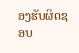ອງຮັບຜິດຊອບ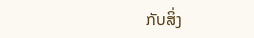ກັບສິ່ງ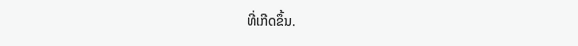ທີ່ເກີດຂຶ້ນ.